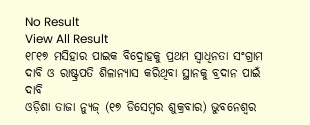No Result
View All Result
୧୮୧୭ ମସିହାର ପାଇକ ବିଦ୍ରୋହକୁ ପ୍ରଥମ ସ୍ୱାଧିନତା ସଂଗ୍ରାମ ଦାବି ଓ ରାଷ୍ଟ୍ରପତି ଶିଳାନ୍ୟାସ କରିଥିବା ସ୍ଥାନକୁ ବ୍ରଦାନ ପାଇଁ ଦାବି
ଓଡ଼ିଶା ତାଜା ନ୍ୟୁଜ୍ (୧୭ ଡିସେମ୍ବର ଶୁକ୍ରବାର) ଭୁବନେଶ୍ୱର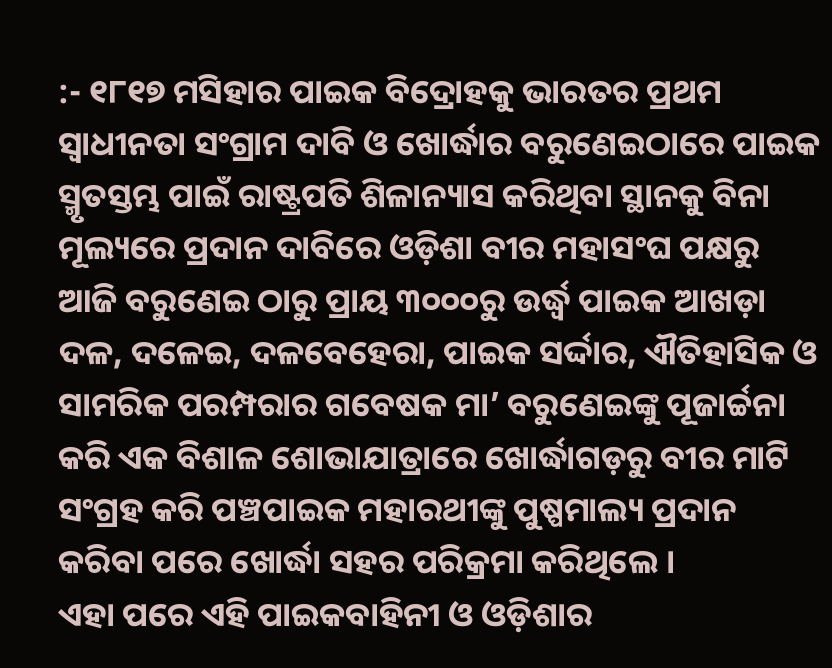:- ୧୮୧୭ ମସିହାର ପାଇକ ବିଦ୍ରୋହକୁ ଭାରତର ପ୍ରଥମ ସ୍ୱାଧୀନତା ସଂଗ୍ରାମ ଦାବି ଓ ଖୋର୍ଦ୍ଧାର ବରୁଣେଇଠାରେ ପାଇକ ସ୍ମୃତସ୍ତମ୍ଭ ପାଇଁ ରାଷ୍ଟ୍ରପତି ଶିଳାନ୍ୟାସ କରିଥିବା ସ୍ଥାନକୁ ବିନା ମୂଲ୍ୟରେ ପ୍ରଦାନ ଦାବିରେ ଓଡ଼ିଶା ବୀର ମହାସଂଘ ପକ୍ଷରୁ ଆଜି ବରୁଣେଇ ଠାରୁ ପ୍ରାୟ ୩୦୦୦ରୁ ଉର୍ଦ୍ଧ୍ୱ ପାଇକ ଆଖଡ଼ା ଦଳ, ଦଳେଇ, ଦଳବେହେରା, ପାଇକ ସର୍ଦ୍ଦାର, ଐତିହାସିକ ଓ ସାମରିକ ପରମ୍ପରାର ଗବେଷକ ମା’ ବରୁଣେଇଙ୍କୁ ପୂଜାର୍ଚ୍ଚନା କରି ଏକ ବିଶାଳ ଶୋଭାଯାତ୍ରାରେ ଖୋର୍ଦ୍ଧାଗଡ଼ରୁ ବୀର ମାଟି ସଂଗ୍ରହ କରି ପଞ୍ଚପାଇକ ମହାରଥୀଙ୍କୁ ପୁଷ୍ପମାଲ୍ୟ ପ୍ରଦାନ କରିବା ପରେ ଖୋର୍ଦ୍ଧା ସହର ପରିକ୍ରମା କରିଥିଲେ ।
ଏହା ପରେ ଏହି ପାଇକବାହିନୀ ଓ ଓଡ଼ିଶାର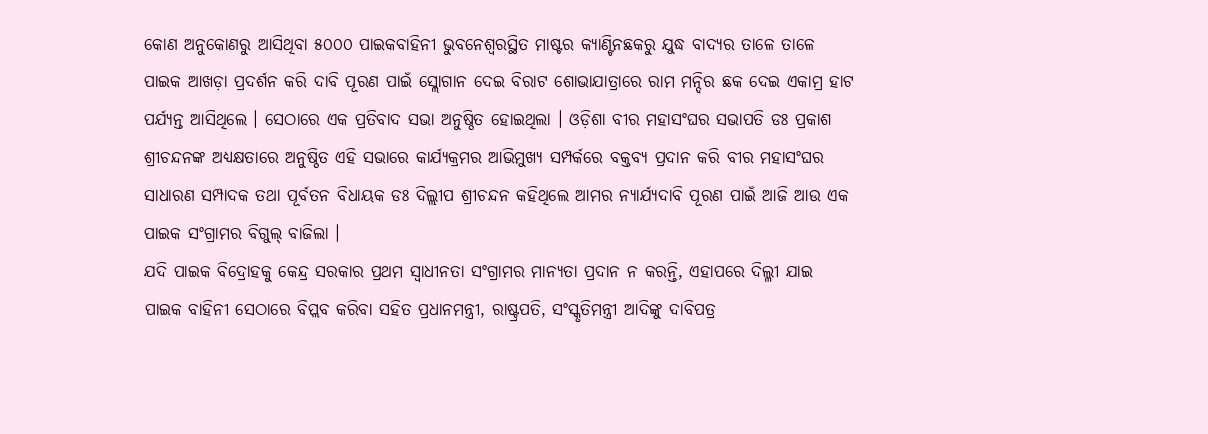କୋଣ ଅନୁକୋଣରୁ ଆସିଥିବା ୫୦୦୦ ପାଇକବାହିନୀ ଭୁବନେଶ୍ୱରସ୍ଥିତ ମାଷ୍ଟର କ୍ୟାଣ୍ଟିନଛକରୁ ଯୁଦ୍ଧ ବାଦ୍ୟର ତାଳେ ତାଳେ ପାଇକ ଆଖଡ଼ା ପ୍ରଦର୍ଶନ କରି ଦାବି ପୂରଣ ପାଇଁ ସ୍ଲୋଗାନ ଦେଇ ବିରାଟ ଶୋଭାଯାତ୍ରାରେ ରାମ ମନ୍ଦିର ଛକ ଦେଇ ଏକାମ୍ର ହାଟ ପର୍ଯ୍ୟନ୍ତ ଆସିଥିଲେ । ସେଠାରେ ଏକ ପ୍ରତିବାଦ ସଭା ଅନୁଷ୍ଠିତ ହୋଇଥିଲା । ଓଡ଼ିଶା ବୀର ମହାସଂଘର ସଭାପତି ଡଃ ପ୍ରକାଶ ଶ୍ରୀଚନ୍ଦନଙ୍କ ଅଧ୍ୟକ୍ଷତାରେ ଅନୁଷ୍ଠିତ ଏହି ସଭାରେ କାର୍ଯ୍ୟକ୍ରମର ଆଭିମୁଖ୍ୟ ସମ୍ପର୍କରେ ବକ୍ତବ୍ୟ ପ୍ରଦାନ କରି ବୀର ମହାସଂଘର ସାଧାରଣ ସମ୍ପାଦକ ତଥା ପୂର୍ବତନ ବିଧାୟକ ଡଃ ଦିଲ୍ଲୀପ ଶ୍ରୀଚନ୍ଦନ କହିଥିଲେ ଆମର ନ୍ୟାର୍ଯ୍ୟଦାବି ପୂରଣ ପାଇଁ ଆଜି ଆଉ ଏକ ପାଇକ ସଂଗ୍ରାମର ବିଗୁଲ୍ ବାଜିଲା ।
ଯଦି ପାଇକ ବିଦ୍ରୋହକୁ କେନ୍ଦ୍ର ସରକାର ପ୍ରଥମ ସ୍ୱାଧୀନତା ସଂଗ୍ରାମର ମାନ୍ୟତା ପ୍ରଦାନ ନ କରନ୍ତି, ଏହାପରେ ଦିଲ୍ଳୀ ଯାଇ ପାଇକ ବାହିନୀ ସେଠାରେ ବିପ୍ଲବ କରିବା ସହିତ ପ୍ରଧାନମନ୍ତ୍ରୀ, ରାଷ୍ଟ୍ରପତି, ସଂସ୍କୃତିମନ୍ତ୍ରୀ ଆଦିଙ୍କୁ ଦାବିପତ୍ର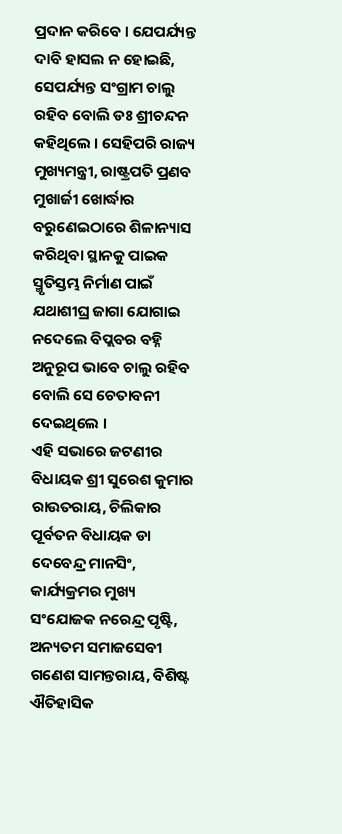ପ୍ରଦାନ କରିବେ । ଯେପର୍ଯ୍ୟନ୍ତ ଦାବି ହାସଲ ନ ହୋଇଛି, ସେପର୍ଯ୍ୟନ୍ତ ସଂଗ୍ରାମ ଚାଲୁ ରହିବ ବୋଲି ଡଃ ଶ୍ରୀଚନ୍ଦନ କହିଥିଲେ । ସେହିପରି ରାଜ୍ୟ ମୁଖ୍ୟମନ୍ତ୍ରୀ, ରାଷ୍ଟ୍ରପତି ପ୍ରଣବ ମୁଖାର୍ଜୀ ଖୋର୍ଦ୍ଧାର ବରୁଣେଇଠାରେ ଶିଳାନ୍ୟାସ କରିଥିବା ସ୍ଥାନକୁ ପାଇକ ସ୍ମୃତିସ୍ତମ୍ଭ ନିର୍ମାଣ ପାଇଁ ଯଥାଶୀଘ୍ର ଜାଗା ଯୋଗାଇ ନଦେଲେ ବିପ୍ଲବର ବହ୍ନି ଅନୁରୂପ ଭାବେ ଚାଲୁ ରହିବ ବୋଲି ସେ ଚେତାବନୀ ଦେଇଥିଲେ ।
ଏହି ସଭାରେ ଜଟଣୀର ବିଧାୟକ ଶ୍ରୀ ସୁରେଶ କୁମାର ରାଉତରାୟ, ଚିଲିକାର ପୂର୍ବତନ ବିଧାୟକ ଡା ଦେବେନ୍ଦ୍ର ମାନସିଂ, କାର୍ଯ୍ୟକ୍ରମର ମୁଖ୍ୟ ସଂଯୋଜକ ନରେନ୍ଦ୍ର ପୃଷ୍ଟି, ଅନ୍ୟତମ ସମାଜସେବୀ ଗଣେଶ ସାମନ୍ତରାୟ, ବିଶିଷ୍ଟ ଐତିହାସିକ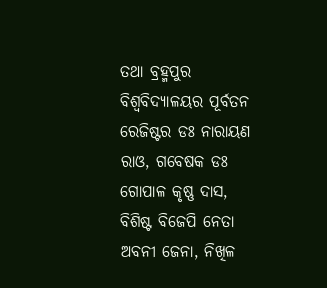ତଥା ବ୍ରହ୍ମପୁର ବିଶ୍ୱବିଦ୍ୟାଳୟର ପୂର୍ବତନ ରେଜିଷ୍ଟର ଡଃ ନାରାୟଣ ରାଓ, ଗବେଷକ ଡଃ ଗୋପାଳ କୃଷ୍ଣ ଦାସ, ବିଶିଷ୍ଟ ବିଜେପି ନେତା ଅବନୀ ଜେନା, ନିଖିଳ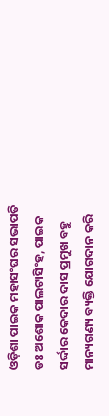ଓଡ଼ିଶା ପାଇକ ମହାସଂଘର ସଭାପତି ଡଃ ଅଶୋକ ପାଲଟାସିଂହ, ପାଇକ ସର୍ଦ୍ଦାର କେଦାର ଦାସ ପ୍ରମୁଖ ବହୁ ମାନ୍ୟଗଣ୍ୟ ବ୍ୟକ୍ତି ଯୋଗଦାନ କରି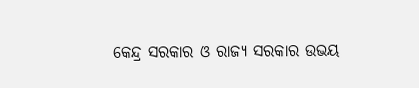କେନ୍ଦ୍ର ସରକାର ଓ ରାଜ୍ୟ ସରକାର ଉଭୟ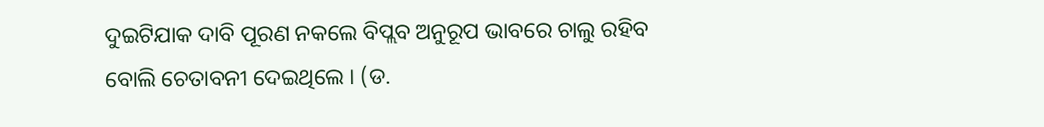ଦୁଇଟିଯାକ ଦାବି ପୂରଣ ନକଲେ ବିପ୍ଲବ ଅନୁରୂପ ଭାବରେ ଚାଲୁ ରହିବ ବୋଲି ଚେତାବନୀ ଦେଇଥିଲେ । (ଡ.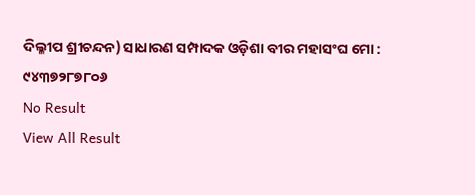ଦିଲ୍ଳୀପ ଶ୍ରୀଚନ୍ଦନ) ସାଧାରଣ ସମ୍ପାଦକ ଓଡ଼ିଶା ବୀର ମହାସଂଘ ମୋ : ୯୪୩୭୨୮୭୮୦୬
No Result
View All Result